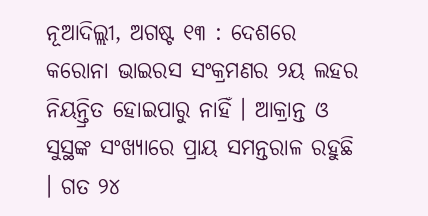ନୂଆଦିଲ୍ଲୀ, ଅଗଷ୍ଟ ୧୩ : ଦେଶରେ କରୋନା ଭାଇରସ ସଂକ୍ରମଣର ୨ୟ ଲହର ନିୟନ୍ତ୍ରିତ ହୋଇପାରୁ ନାହିଁ । ଆକ୍ରାନ୍ତ ଓ ସୁସ୍ଥଙ୍କ ସଂଖ୍ୟାରେ ପ୍ରାୟ ସମନ୍ତରାଳ ରହୁଛି । ଗତ ୨୪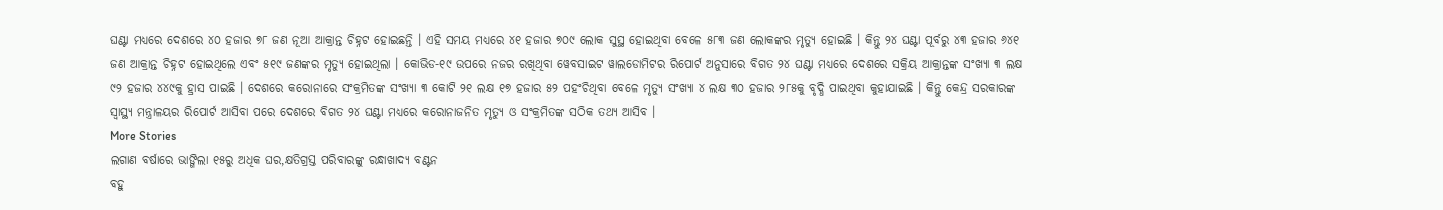ଘଣ୍ଟା ମଧ୍ୟରେ ଦେଶରେ ୪୦ ହଜାର ୭୮ ଜଣ ନୂଆ ଆକ୍ରାନ୍ତ ଚିହ୍ନଟ ହୋଇଛନ୍ତି । ଏହି ସମୟ ମଧ୍ୟରେ ୪୧ ହଜାର ୭୦୯ ଲୋକ ସୁସ୍ଥ ହୋଇଥିବା ବେଳେ ୫୮୩ ଜଣ ଲୋକଙ୍କର ମୃତ୍ୟୁ ହୋଇଛି । କିନ୍ତୁ ୨୪ ଘଣ୍ଟା ପୂର୍ବରୁ ୪୩ ହଜାର ୬୪୧ ଜଣ ଆକ୍ରାନ୍ତ ଚିହ୍ନଟ ହୋଇଥିଲେ ଏବଂ ୫୧୯ ଜଣଙ୍କର ମୃତ୍ୟୁ ହୋଇଥିଲା । କୋଭିଡ-୧୯ ଉପରେ ନଜର ରଖିଥିବା ୱେବସାଇଟ ୱାଲଡୋମିଟର ରିପୋର୍ଟ ଅନୁସାରେ ବିଗତ ୨୪ ଘଣ୍ଟା ମଧ୍ୟରେ ଦେଶରେ ସକ୍ରିୟ ଆକ୍ରାନ୍ତଙ୍କ ସଂଖ୍ୟା ୩ ଲକ୍ଷ ୯୨ ହଜାର ୪୪୯କୁ ହ୍ରାସ ପାଇଛି । ଦେଶରେ କରୋନାରେ ସଂକ୍ରମିତଙ୍କ ସଂଖ୍ୟା ୩ କୋଟି ୨୧ ଲକ୍ଷ ୧୭ ହଜାର ୫୨ ପହଂଚିଥିବା ବେଳେ ମୃତ୍ୟୁ ସଂଖ୍ୟା ୪ ଲକ୍ଷ ୩୦ ହଜାର ୨୮୫କୁ ବୃଦ୍ଧି ପାଇଥିବା କୁହାଯାଇଛି । କିନ୍ତୁ କେନ୍ଦ୍ର ସରକାରଙ୍କ ସ୍ୱାସ୍ଥ୍ୟ ମନ୍ତ୍ରାଳୟର ରିପୋର୍ଟ ଆସିବା ପରେ ଦେଶରେ ବିଗତ ୨୪ ଘଣ୍ଟା ମଧ୍ୟରେ କରୋନାଜନିତ ମୃତ୍ୟୁ ଓ ସଂକ୍ରମିତଙ୍କ ସଠିକ ତଥ୍ୟ ଆସିବ ।
More Stories
ଲଗାଣ ବର୍ଷାରେ ଭାଙ୍ଗିଲା ୧୫ରୁ ଅଧିକ ଘର,କ୍ଷତିଗ୍ରସ୍ତ ପରିବାରଙ୍କୁ ରନ୍ଧାଖାଦ୍ୟ ବଣ୍ଟନ
ବହୁ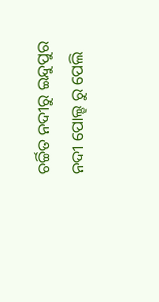ଚର୍ଚ୍ଚିତ ନଦୀରୁ ଇନ୍ଦୁପୁର ନଦୀ ପୋଲ୍ହ ରୁ ପେଲି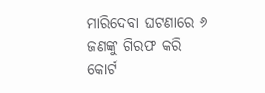ମାରିଦେବା ଘଟଣାରେ ୬ ଜଣଙ୍କୁ ଗିରଫ କରି କୋର୍ଟ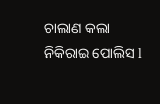ଚାଲାଣ କଲା ନିକିରାଇ ପୋଲିସ l